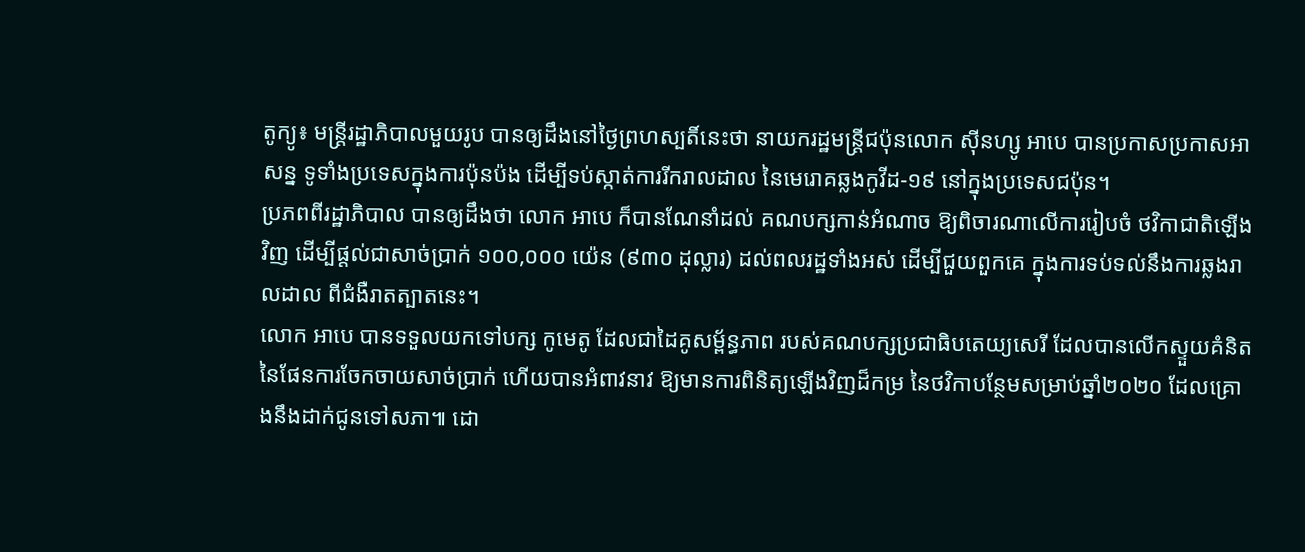តូក្យូ៖ មន្ត្រីរដ្ឋាភិបាលមួយរូប បានឲ្យដឹងនៅថ្ងៃព្រហស្បតិ៍នេះថា នាយករដ្ឋមន្រ្តីជប៉ុនលោក ស៊ីនហ្សូ អាបេ បានប្រកាសប្រកាសអាសន្ន ទូទាំងប្រទេសក្នុងការប៉ុនប៉ង ដើម្បីទប់ស្កាត់ការរីករាលដាល នៃមេរោគឆ្លងកូវីដ-១៩ នៅក្នុងប្រទេសជប៉ុន។
ប្រភពពីរដ្ឋាភិបាល បានឲ្យដឹងថា លោក អាបេ ក៏បានណែនាំដល់ គណបក្សកាន់អំណាច ឱ្យពិចារណាលើការរៀបចំ ថវិកាជាតិឡើងវិញ ដើម្បីផ្តល់ជាសាច់ប្រាក់ ១០០,០០០ យ៉េន (៩៣០ ដុល្លារ) ដល់ពលរដ្ឋទាំងអស់ ដើម្បីជួយពួកគេ ក្នុងការទប់ទល់នឹងការឆ្លងរាលដាល ពីជំងឺរាតត្បាតនេះ។
លោក អាបេ បានទទួលយកទៅបក្ស កូមេតូ ដែលជាដៃគូសម្ព័ន្ធភាព របស់គណបក្សប្រជាធិបតេយ្យសេរី ដែលបានលើកស្ទួយគំនិត នៃផែនការចែកចាយសាច់ប្រាក់ ហើយបានអំពាវនាវ ឱ្យមានការពិនិត្យឡើងវិញដ៏កម្រ នៃថវិកាបន្ថែមសម្រាប់ឆ្នាំ២០២០ ដែលគ្រោងនឹងដាក់ជូនទៅសភា៕ ដោ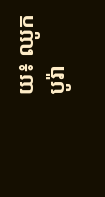យ៖ ឈូក បូរ៉ា